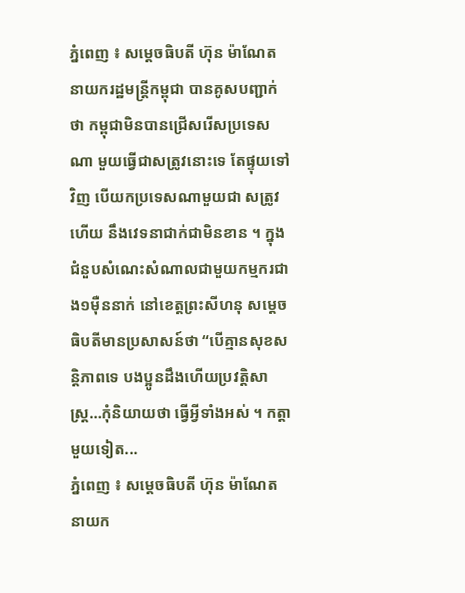ភ្នំពេញ ៖ សម្តេចធិបតី ហ៊ុន ម៉ាណែត នាយករដ្ឋមន្ត្រីកម្ពុជា បានគូសបញ្ជាក់ថា កម្ពុជាមិនបានជ្រើសរើសប្រទេសណា មួយធ្វើជាសត្រូវនោះទេ តែផ្ទុយទៅវិញ បើយកប្រទេសណាមួយជា សត្រូវហើយ នឹងវេទនាជាក់ជាមិនខាន ។ ក្នុងជំនួបសំណេះសំណាលជាមួយកម្មករជាង១ម៉ឺននាក់ នៅខេត្តព្រះសីហនុ សម្តេចធិបតីមានប្រសាសន៍ថា “បើគ្មានសុខសន្តិភាពទេ បងប្អូនដឹងហើយប្រវត្តិសាស្ត្រ…កុំនិយាយថា ធ្វើអ្វីទាំងអស់ ។ កត្តាមួយទៀត...
ភ្នំពេញ ៖ សម្ដេចធិបតី ហ៊ុន ម៉ាណែត នាយក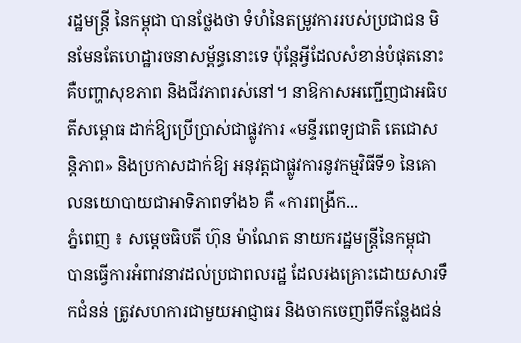រដ្ឋមន្ដ្រី នៃកម្ពុជា បានថ្លែងថា ទំហំនៃតម្រូវការរបស់ប្រជាជន មិនមែនតែហេដ្ឋារចនាសម្ព័ន្ធនោះទេ ប៉ុន្ដែអ្វីដែលសំខាន់បំផុតនោះ គឺបញ្ហាសុខភាព និងជីវភាពរស់នៅ។ នាឱកាសអញ្ជើញជាអធិបតីសម្ពោធ ដាក់ឱ្យប្រើប្រាស់ជាផ្លូវការ «មន្ទីរពេទ្យជាតិ តេជោសន្តិភាព» និងប្រកាសដាក់ឱ្យ អនុវត្តជាផ្លូវការនូវកម្មវិធីទី១ នៃគោលនយោបាយជាអាទិភាពទាំង៦ គឺ «ការពង្រីក...
ភ្នំពេញ ៖ សម្ដេចធិបតី ហ៊ុន ម៉ាណែត នាយករដ្ឋមន្ដ្រីនៃកម្ពុជា បានធ្វើការអំពាវនាវដល់ប្រជាពលរដ្ឋ ដែលរងគ្រោះដោយសារទឹកជំនន់ ត្រូវសហការជាមួយអាជ្ញាធរ និងចាកចេញពីទីកន្លែងជន់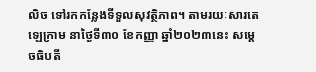លិច ទៅរកកន្លែងទីទួលសុវត្ថិភាព។ តាមរយៈសារតេឡេក្រាម នាថ្ងៃទី៣០ ខែកញ្ញា ឆ្នាំ២០២៣នេះ សម្ដេចធិបតី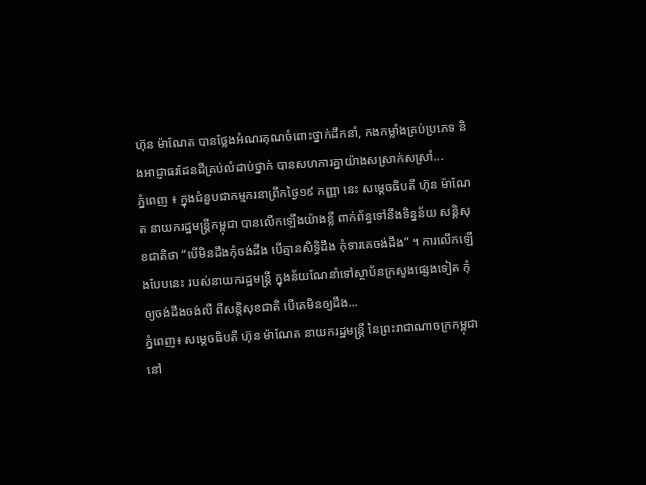ហ៊ុន ម៉ាណែត បានថ្លែងអំណរគុណចំពោះថ្នាក់ដឹកនាំ, កងកម្លាំងគ្រប់ប្រភេទ និងអាជ្ញាធរដែនដីគ្រប់លំដាប់ថ្នាក់ បានសហការគ្នាយ៉ាងសស្រាក់សស្រាំ...
ភ្នំពេញ ៖ ក្នុងជំនួបជាកម្មករនាព្រឹកថ្ងៃ១៩ កញ្ញា នេះ សម្តេចធិបតី ហ៊ុន ម៉ាណែត នាយករដ្ឋមន្រ្តីកម្ពុជា បានលើកឡើងយ៉ាងខ្លី ពាក់ព័ន្ធទៅនឹងទិន្នន័យ សន្តិសុខជាតិថា “បើមិនដឹងកុំចង់ដឹង បើគ្មានសិទ្ធិដឹង កុំទារគេចង់ដឹង” ។ ការលើកឡើងបែបនេះ របស់នាយករដ្ឋមន្រ្តី ក្នុងន័យណែនាំទៅស្ថាប័នក្រសួងផ្សេងទៀត កុំឲ្យចង់ដឹងចង់លឺ ពីសន្តិសុខជាតិ បើគេមិនឲ្យដឹង...
ភ្នំពេញ៖ សម្តេចធិបតី ហ៊ុន ម៉ាណែត នាយករដ្ឋមន្ត្រី នៃព្រះរាជាណាចក្រកម្ពុជា នៅ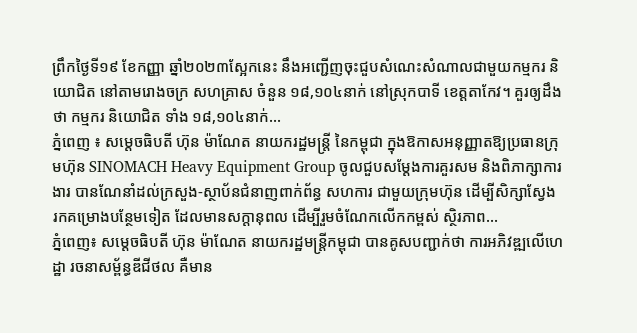ព្រឹកថ្ងៃទី១៩ ខែកញ្ញា ឆ្នាំ២០២៣ស្អែកនេះ នឹងអញ្ជើញចុះជួបសំណេះសំណាលជាមួយកម្មករ និយោជិត នៅតាមរោងចក្រ សហគ្រាស ចំនួន ១៨,១០៤នាក់ នៅស្រុកបាទី ខេត្តតាកែវ។ គួរឲ្យដឹងថា កម្មករ និយោជិត ទាំង ១៨,១០៤នាក់...
ភ្នំពេញ ៖ សម្តេចធិបតី ហ៊ុន ម៉ាណែត នាយករដ្ឋមន្រ្តី នៃកម្ពុជា ក្នុងឱកាសអនុញ្ញាតឱ្យប្រធានក្រុមហ៊ុន SINOMACH Heavy Equipment Group ចូលជួបសម្តែងការគួរសម និងពិភាក្សាការងារ បានណែនាំដល់ក្រសួង-ស្ថាប័នជំនាញពាក់ព័ន្ធ សហការ ជាមួយក្រុមហ៊ុន ដើម្បីសិក្សាស្វែង រកគម្រោងបន្ថែមទៀត ដែលមានសក្តានុពល ដើម្បីរួមចំណែកលើកកម្ពស់ ស្ថិរភាព...
ភ្នំពេញ៖ សម្តេចធិបតី ហ៊ុន ម៉ាណែត នាយករដ្ឋមន្ត្រីកម្ពុជា បានគូសបញ្ជាក់ថា ការអភិវឌ្ឍលើហេដ្ឋា រចនាសម្ព័ន្ធឌីជីថល គឺមាន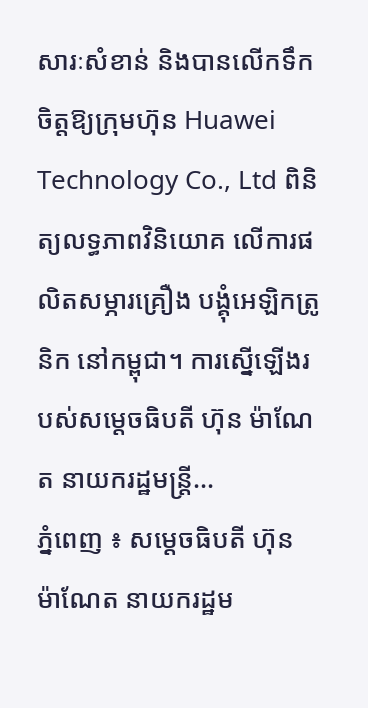សារៈសំខាន់ និងបានលើកទឹកចិត្តឱ្យក្រុមហ៊ុន Huawei Technology Co., Ltd ពិនិត្យលទ្ធភាពវិនិយោគ លើការផលិតសម្ភារគ្រឿង បង្គុំអេឡិកត្រូនិក នៅកម្ពុជា។ ការស្នើឡើងរបស់សម្តេចធិបតី ហ៊ុន ម៉ាណែត នាយករដ្ឋមន្រ្តី...
ភ្នំពេញ ៖ សម្ដេចធិបតី ហ៊ុន ម៉ាណែត នាយករដ្ឋម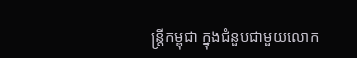ន្រ្តីកម្ពុជា ក្នុងជំនួបជាមួយលោក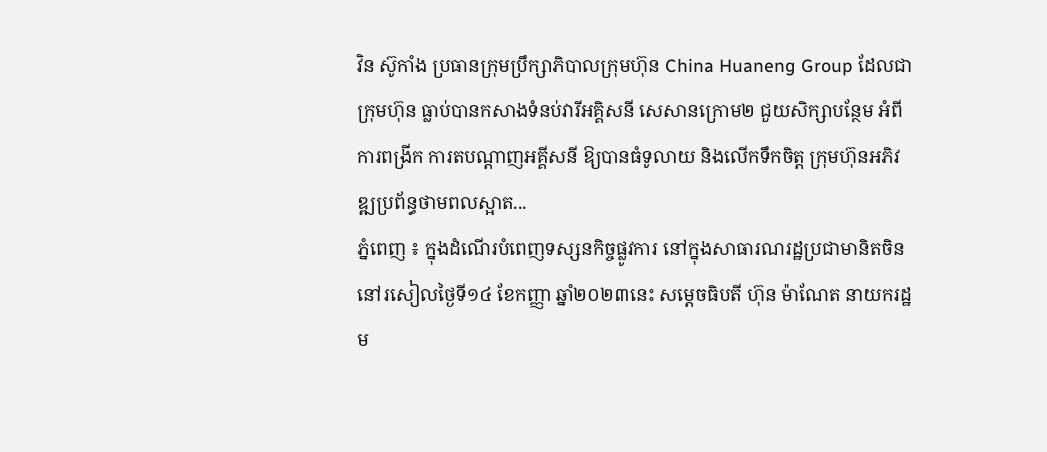វិន ស៊ូកាំង ប្រធានក្រុមប្រឹក្សាភិបាលក្រុមហ៊ុន China Huaneng Group ដែលជាក្រុមហ៊ុន ធ្លាប់បានកសាងទំនប់វារីអគ្គិសនី សេសានក្រោម២ ជួយសិក្សាបន្ថែម អំពីការពង្រីក ការតបណ្តាញអគ្គីសនី ឱ្យបានធំទូលាយ និងលើកទឹកចិត្ត ក្រុមហ៊ុនអភិវឌ្ឍប្រព័ន្ធថាមពលស្អាត...
ភ្នំពេញ ៖ ក្នុងដំណើរបំពេញទស្សនកិច្ចផ្លូវការ នៅក្នុងសាធារណរដ្ឋប្រជាមានិតចិន នៅរសៀលថ្ងៃទី១៤ ខែកញ្ញា ឆ្នាំ២០២៣នេះ សម្ដេចធិបតី ហ៊ុន ម៉ាណែត នាយករដ្ឋម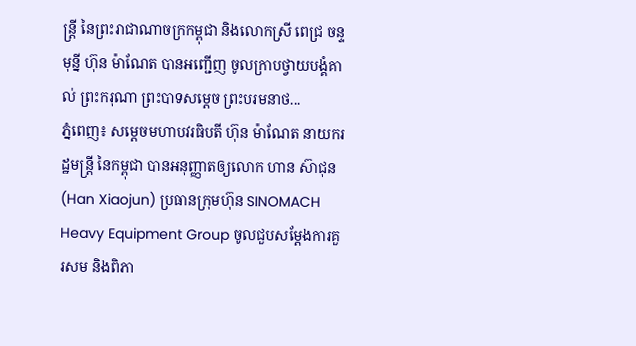ន្ត្រី នៃព្រះរាជាណាចក្រកម្ពុជា និងលោកស្រី ពេជ្រ ចន្ទមុន្នី ហ៊ុន ម៉ាណែត បានអញ្ជើញ ចូលក្រាបថ្វាយបង្គំគាល់ ព្រះករុណា ព្រះបាទសម្តេច ព្រះបរមនាថ...
ភ្នំពេញ៖ សម្ដេចមហាបវរធិបតី ហ៊ុន ម៉ាណែត នាយករដ្ឋមន្ត្រី នៃកម្ពុជា បានអនុញ្ញាតឲ្យលោក ហាន ស៊ាជុន (Han Xiaojun) ប្រធានក្រុមហ៊ុន SINOMACH Heavy Equipment Group ចូលជួបសម្ដែងការគួរសម និងពិភា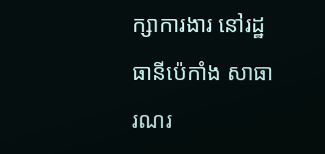ក្សាការងារ នៅរដ្ឋធានីប៉េកាំង សាធារណរ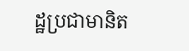ដ្ឋប្រជាមានិត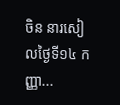ចិន នារសៀលថ្ងៃទី១៤ កញ្ញា...